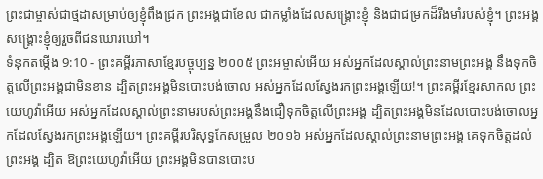ព្រះជាម្ចាស់ជាថ្មដាសម្រាប់ឲ្យខ្ញុំពឹងជ្រក ព្រះអង្គជាខែល ជាកម្លាំងដែលសង្គ្រោះខ្ញុំ និងជាជម្រកដ៏រឹងមាំរបស់ខ្ញុំ។ ព្រះអង្គសង្គ្រោះខ្ញុំឲ្យរួចពីជនឃោរឃៅ។
ទំនុកតម្កើង 9:10 - ព្រះគម្ពីរភាសាខ្មែរបច្ចុប្បន្ន ២០០៥ ព្រះអម្ចាស់អើយ អស់អ្នកដែលស្គាល់ព្រះនាមព្រះអង្គ នឹងទុកចិត្តលើព្រះអង្គជាមិនខាន ដ្បិតព្រះអង្គមិនបោះបង់ចោល អស់អ្នកដែលស្វែងរកព្រះអង្គឡើយ!។ ព្រះគម្ពីរខ្មែរសាកល ព្រះយេហូវ៉ាអើយ អស់អ្នកដែលស្គាល់ព្រះនាមរបស់ព្រះអង្គនឹងជឿទុកចិត្តលើព្រះអង្គ ដ្បិតព្រះអង្គមិនដែលបោះបង់ចោលអ្នកដែលស្វែងរកព្រះអង្គឡើយ។ ព្រះគម្ពីរបរិសុទ្ធកែសម្រួល ២០១៦ អស់អ្នកដែលស្គាល់ព្រះនាមព្រះអង្គ គេទុកចិត្តដល់ព្រះអង្គ ដ្បិត ឱព្រះយេហូវ៉ាអើយ ព្រះអង្គមិនបានបោះប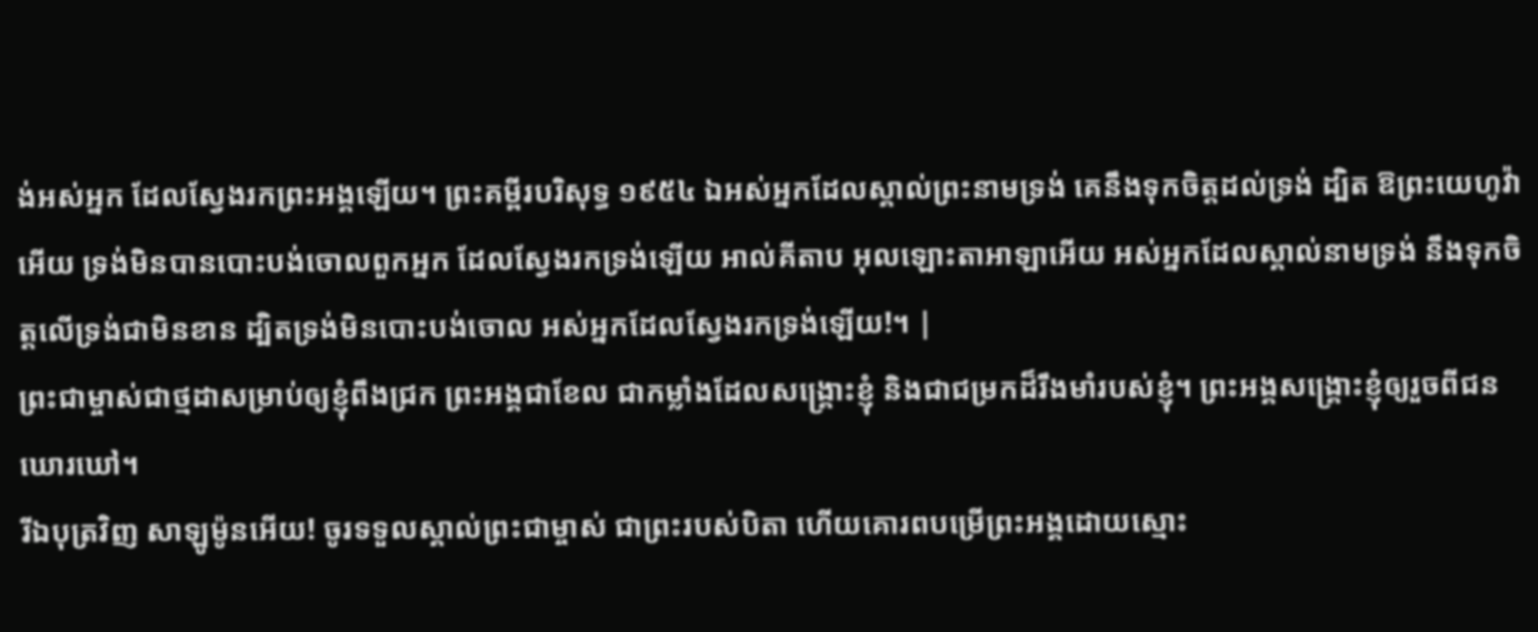ង់អស់អ្នក ដែលស្វែងរកព្រះអង្គឡើយ។ ព្រះគម្ពីរបរិសុទ្ធ ១៩៥៤ ឯអស់អ្នកដែលស្គាល់ព្រះនាមទ្រង់ គេនឹងទុកចិត្តដល់ទ្រង់ ដ្បិត ឱព្រះយេហូវ៉ាអើយ ទ្រង់មិនបានបោះបង់ចោលពួកអ្នក ដែលស្វែងរកទ្រង់ឡើយ អាល់គីតាប អុលឡោះតាអាឡាអើយ អស់អ្នកដែលស្គាល់នាមទ្រង់ នឹងទុកចិត្តលើទ្រង់ជាមិនខាន ដ្បិតទ្រង់មិនបោះបង់ចោល អស់អ្នកដែលស្វែងរកទ្រង់ឡើយ!។ |
ព្រះជាម្ចាស់ជាថ្មដាសម្រាប់ឲ្យខ្ញុំពឹងជ្រក ព្រះអង្គជាខែល ជាកម្លាំងដែលសង្គ្រោះខ្ញុំ និងជាជម្រកដ៏រឹងមាំរបស់ខ្ញុំ។ ព្រះអង្គសង្គ្រោះខ្ញុំឲ្យរួចពីជនឃោរឃៅ។
រីឯបុត្រវិញ សាឡូម៉ូនអើយ! ចូរទទួលស្គាល់ព្រះជាម្ចាស់ ជាព្រះរបស់បិតា ហើយគោរពបម្រើព្រះអង្គដោយស្មោះ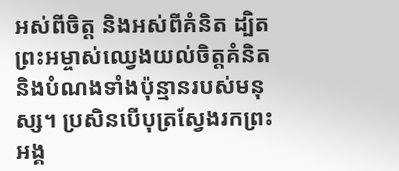អស់ពីចិត្ត និងអស់ពីគំនិត ដ្បិតព្រះអម្ចាស់ឈ្វេងយល់ចិត្តគំនិត និងបំណងទាំងប៉ុន្មានរបស់មនុស្ស។ ប្រសិនបើបុត្រស្វែងរកព្រះអង្គ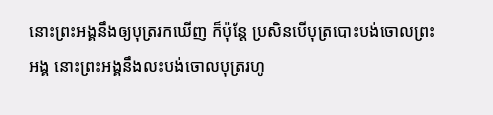នោះព្រះអង្គនឹងឲ្យបុត្ររកឃើញ ក៏ប៉ុន្តែ ប្រសិនបើបុត្របោះបង់ចោលព្រះអង្គ នោះព្រះអង្គនឹងលះបង់ចោលបុត្ររហូ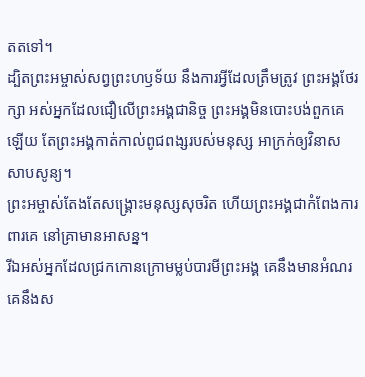តតទៅ។
ដ្បិតព្រះអម្ចាស់សព្វព្រះហឫទ័យ នឹងការអ្វីដែលត្រឹមត្រូវ ព្រះអង្គថែរក្សា អស់អ្នកដែលជឿលើព្រះអង្គជានិច្ច ព្រះអង្គមិនបោះបង់ពួកគេឡើយ តែព្រះអង្គកាត់កាល់ពូជពង្សរបស់មនុស្ស អាក្រក់ឲ្យវិនាសសាបសូន្យ។
ព្រះអម្ចាស់តែងតែសង្គ្រោះមនុស្សសុចរិត ហើយព្រះអង្គជាកំពែងការពារគេ នៅគ្រាមានអាសន្ន។
រីឯអស់អ្នកដែលជ្រកកោនក្រោមម្លប់បារមីព្រះអង្គ គេនឹងមានអំណរ គេនឹងស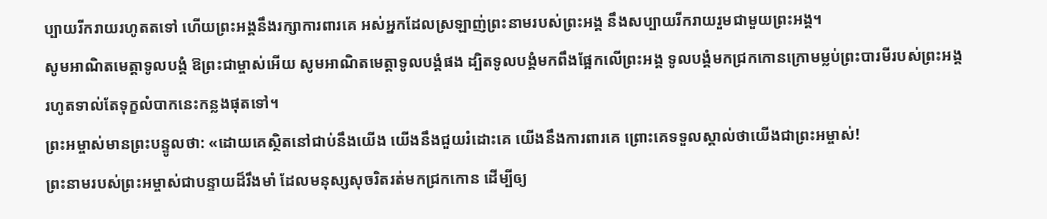ប្បាយរីករាយរហូតតទៅ ហើយព្រះអង្គនឹងរក្សាការពារគេ អស់អ្នកដែលស្រឡាញ់ព្រះនាមរបស់ព្រះអង្គ នឹងសប្បាយរីករាយរួមជាមួយព្រះអង្គ។
សូមអាណិតមេត្តាទូលបង្គំ ឱព្រះជាម្ចាស់អើយ សូមអាណិតមេត្តាទូលបង្គំផង ដ្បិតទូលបង្គំមកពឹងផ្អែកលើព្រះអង្គ ទូលបង្គំមកជ្រកកោនក្រោមម្លប់ព្រះបារមីរបស់ព្រះអង្គ រហូតទាល់តែទុក្ខលំបាកនេះកន្លងផុតទៅ។
ព្រះអម្ចាស់មានព្រះបន្ទូលថា: «ដោយគេស្ថិតនៅជាប់នឹងយើង យើងនឹងជួយរំដោះគេ យើងនឹងការពារគេ ព្រោះគេទទួលស្គាល់ថាយើងជាព្រះអម្ចាស់!
ព្រះនាមរបស់ព្រះអម្ចាស់ជាបន្ទាយដ៏រឹងមាំ ដែលមនុស្សសុចរិតរត់មកជ្រកកោន ដើម្បីឲ្យ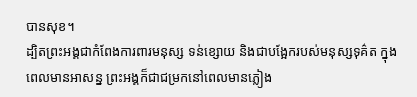បានសុខ។
ដ្បិតព្រះអង្គជាកំពែងការពារមនុស្ស ទន់ខ្សោយ និងជាបង្អែករបស់មនុស្សទុគ៌ត ក្នុងពេលមានអាសន្ន ព្រះអង្គក៏ជាជម្រកនៅពេលមានភ្លៀង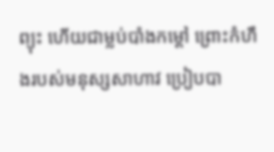ព្យុះ ហើយជាម្លប់បាំងកម្ដៅ ព្រោះកំហឹងរបស់មនុស្សសាហាវ ប្រៀបបា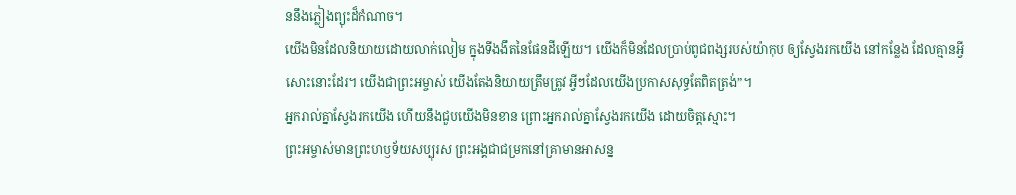ននឹងភ្លៀងព្យុះដ៏កំណាច។
យើងមិនដែលនិយាយដោយលាក់លៀម ក្នុងទីងងឹតនៃផែនដីឡើយ។ យើងក៏មិនដែលប្រាប់ពូជពង្សរបស់យ៉ាកុប ឲ្យស្វែងរកយើង នៅកន្លែង ដែលគ្មានអ្វីសោះនោះដែរ។ យើងជាព្រះអម្ចាស់ យើងតែងនិយាយត្រឹមត្រូវ អ្វីៗដែលយើងប្រកាសសុទ្ធតែពិតត្រង់”។
អ្នករាល់គ្នាស្វែងរកយើង ហើយនឹងជួបយើងមិនខាន ព្រោះអ្នករាល់គ្នាស្វែងរកយើង ដោយចិត្តស្មោះ។
ព្រះអម្ចាស់មានព្រះហឫទ័យសប្បុរស ព្រះអង្គជាជម្រកនៅគ្រាមានអាសន្ន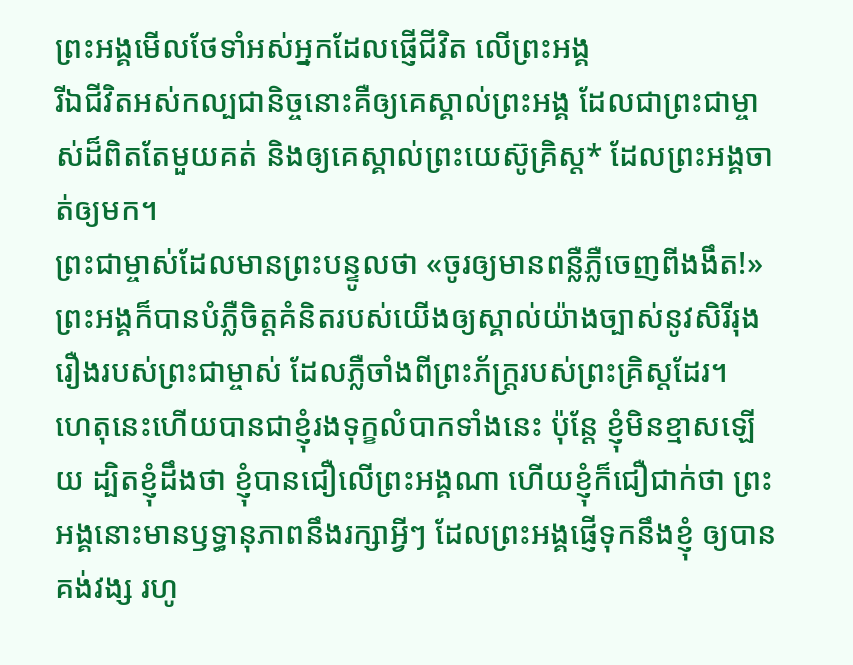ព្រះអង្គមើលថែទាំអស់អ្នកដែលផ្ញើជីវិត លើព្រះអង្គ
រីឯជីវិតអស់កល្បជានិច្ចនោះគឺឲ្យគេស្គាល់ព្រះអង្គ ដែលជាព្រះជាម្ចាស់ដ៏ពិតតែមួយគត់ និងឲ្យគេស្គាល់ព្រះយេស៊ូគ្រិស្ត* ដែលព្រះអង្គចាត់ឲ្យមក។
ព្រះជាម្ចាស់ដែលមានព្រះបន្ទូលថា «ចូរឲ្យមានពន្លឺភ្លឺចេញពីងងឹត!» ព្រះអង្គក៏បានបំភ្លឺចិត្តគំនិតរបស់យើងឲ្យស្គាល់យ៉ាងច្បាស់នូវសិរីរុងរឿងរបស់ព្រះជាម្ចាស់ ដែលភ្លឺចាំងពីព្រះភ័ក្ត្ររបស់ព្រះគ្រិស្តដែរ។
ហេតុនេះហើយបានជាខ្ញុំរងទុក្ខលំបាកទាំងនេះ ប៉ុន្តែ ខ្ញុំមិនខ្មាសឡើយ ដ្បិតខ្ញុំដឹងថា ខ្ញុំបានជឿលើព្រះអង្គណា ហើយខ្ញុំក៏ជឿជាក់ថា ព្រះអង្គនោះមានឫទ្ធានុភាពនឹងរក្សាអ្វីៗ ដែលព្រះអង្គផ្ញើទុកនឹងខ្ញុំ ឲ្យបានគង់វង្ស រហូ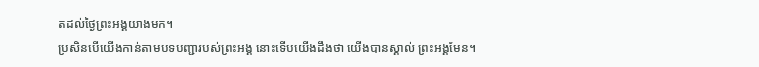តដល់ថ្ងៃព្រះអង្គយាងមក។
ប្រសិនបើយើងកាន់តាមបទបញ្ជារបស់ព្រះអង្គ នោះទើបយើងដឹងថា យើងបានស្គាល់ ព្រះអង្គមែន។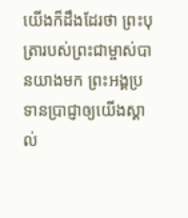យើងក៏ដឹងដែរថា ព្រះបុត្រារបស់ព្រះជាម្ចាស់បានយាងមក ព្រះអង្គប្រទានប្រាជ្ញាឲ្យយើងស្គាល់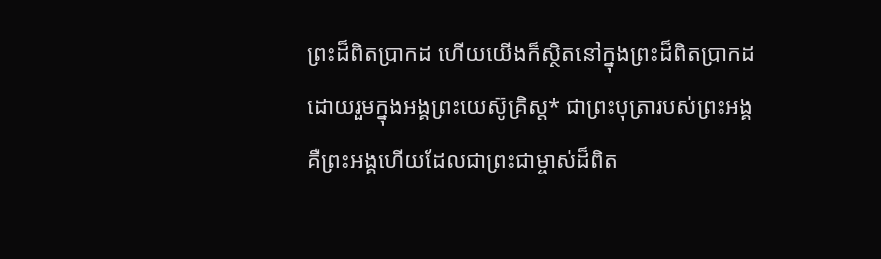ព្រះដ៏ពិតប្រាកដ ហើយយើងក៏ស្ថិតនៅក្នុងព្រះដ៏ពិតប្រាកដ ដោយរួមក្នុងអង្គព្រះយេស៊ូគ្រិស្ត* ជាព្រះបុត្រារបស់ព្រះអង្គ គឺព្រះអង្គហើយដែលជាព្រះជាម្ចាស់ដ៏ពិត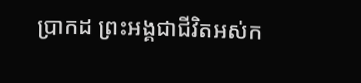ប្រាកដ ព្រះអង្គជាជីវិតអស់ក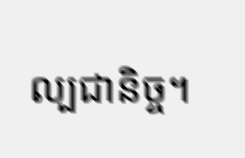ល្បជានិច្ច។